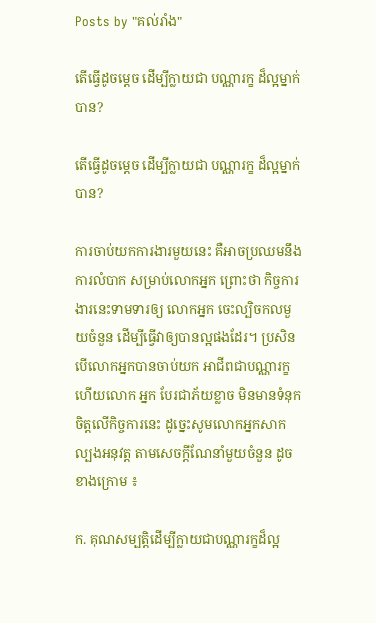Posts by "គល់រាំង"

តើធ្វើដូចម្តេច ដើម្បីក្លាយជា បណ្ណារក្ខ ដ៏ល្អម្នាក់បាន?

តើធ្វើដូចម្តេច ដើម្បីក្លាយជា បណ្ណារក្ខ ដ៏ល្អម្នាក់បាន?

ការចាប់យកការងារមួយនេះ គឺអាចប្រឈមនឹងការលំបាក សម្រាប់លោកអ្នក ព្រោះថា កិច្ចការងារនេះទាមទារឲ្យ លោកអ្នក ចេះល្បិចកលមួយចំនួន ដើម្បីធ្វើវាឲ្យបានល្អផងដែរ។ ប្រសិនបើលោកអ្នកបានចាប់យក អាជីពជាបណ្ណារក្ខ  ហើយលោក អ្នក បែរជាភ័យខ្លាច មិនមានទំនុកចិត្តលើកិច្ចការនេះ ដូច្នេះសូមលោកអ្នកសាកល្បងអនុវត្ត តាមសេចក្តីណែនាំមួយចំនួន ដូចខាងក្រោម ៖

ក. គុណសម្បត្តិដើម្បីក្លាយជាបណ្ណារក្ខដ៏ល្អ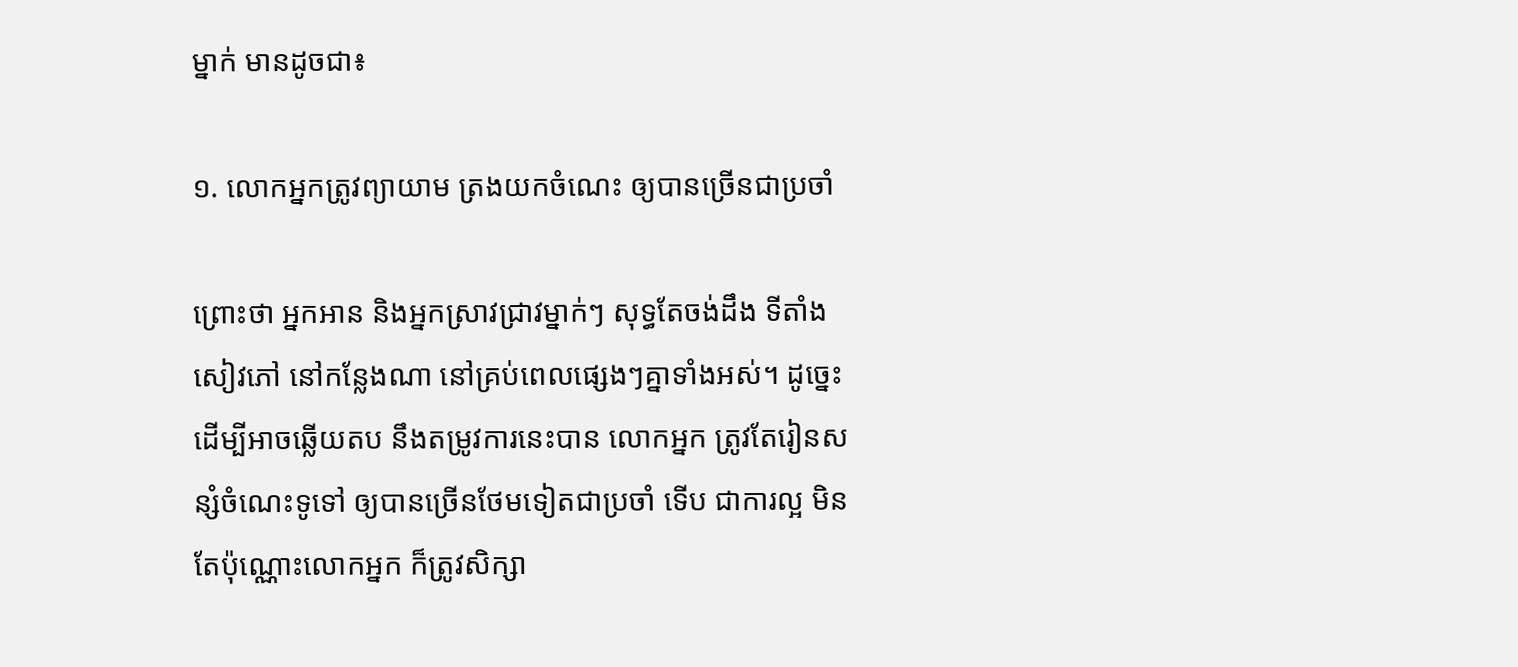ម្នាក់ មានដូចជា៖

១. លោកអ្នកត្រូវព្យាយាម ត្រងយកចំណេះ ឲ្យបានច្រើនជាប្រចាំ

ព្រោះថា អ្នកអាន និងអ្នកស្រាវជ្រាវម្នាក់ៗ សុទ្ធតែចង់ដឹង ទីតាំងសៀវភៅ នៅកន្លែងណា នៅគ្រប់ពេលផ្សេងៗគ្នាទាំងអស់។ ដូច្នេះដើម្បីអាចឆ្លើយតប នឹងតម្រូវការនេះបាន លោកអ្នក ត្រូវតែរៀនសន្សំចំណេះទូទៅ ឲ្យបានច្រើនថែមទៀតជាប្រចាំ ទើប ជាការល្អ មិនតែប៉ុណ្ណោះលោកអ្នក ក៏ត្រូវសិក្សា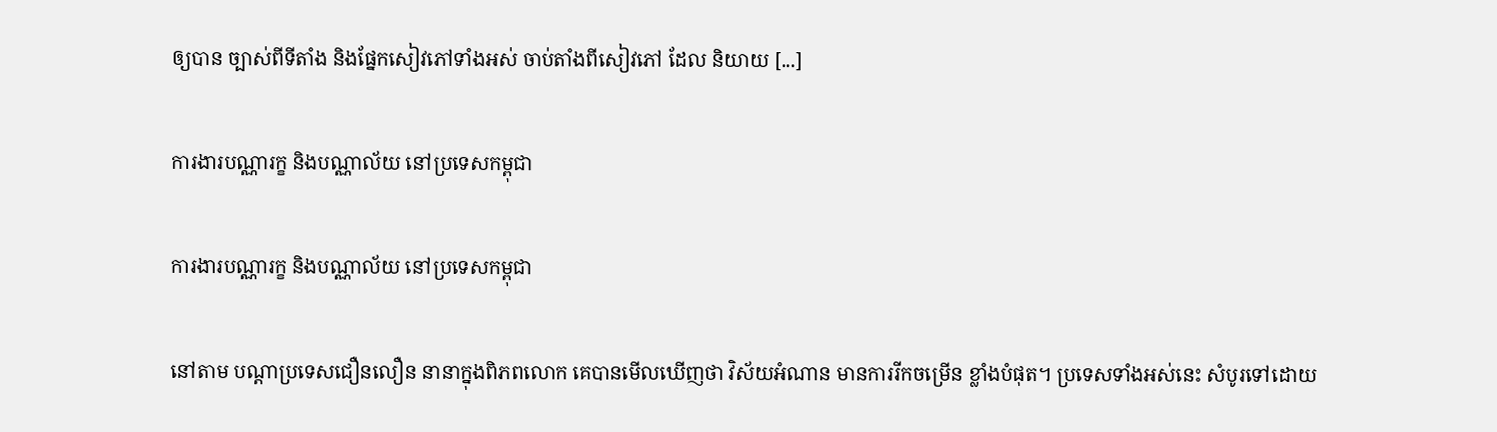ឲ្យបាន ច្បាស់ពីទីតាំង និងផ្នែកសៀវភៅទាំងអស់ ចាប់តាំងពីសៀវភៅ ដែល និយាយ [...]

ការងារបណ្ណារក្ខ និងបណ្ណាល័យ នៅប្រទេសកម្ពុជា

ការងារបណ្ណារក្ខ និងបណ្ណាល័យ នៅប្រទេសកម្ពុជា

នៅតាម បណ្តាប្រទេសជឿនលឿន នានាក្នុងពិភពលោក គេបានមើលឃើញថា វិស័យអំណាន មានការរីកចម្រើន ខ្លាំងបំផុត។ ប្រទេសទាំងអស់នេះ សំបូរទៅដោយ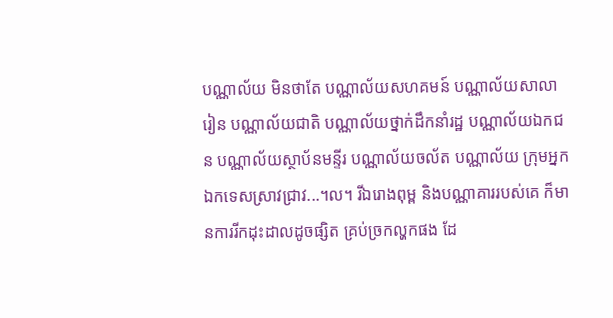បណ្ណាល័យ មិនថាតែ បណ្ណាល័យសហគមន៍ បណ្ណាល័យសាលារៀន បណ្ណាល័យជាតិ បណ្ណាល័យថ្នាក់ដឹកនាំរដ្ឋ បណ្ណាល័យឯកជន បណ្ណាល័យស្ថាប័នមន្ទីរ បណ្ណាល័យចល័ត បណ្ណាល័យ ក្រុមអ្នកឯកទេសស្រាវជ្រាវ...។ល។ រីឯរោងពុម្ព និងបណ្ណាគាររបស់គេ ក៏មានការរីកដុះដាលដូចផ្សិត គ្រប់ច្រកល្ហកផង ដែ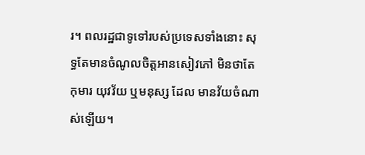រ។ ពលរដ្ឋជាទូទៅរបស់ប្រទេសទាំងនោះ សុទ្ធតែមានចំណូលចិត្តអានសៀវភៅ មិនថាតែកុមារ យុវវ័យ ឬមនុស្ស ដែល មានវ័យចំណាស់ឡើយ។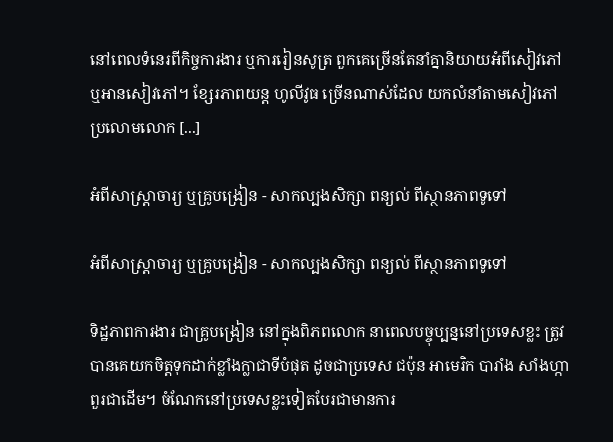នៅពេលទំនេរពីកិច្ចការងារ ឬការរៀនសូត្រ ពួកគេច្រើនតែនាំគ្នានិយាយអំពីសៀវភៅ ឬអានសៀវភៅ។ ខ្សែរភាពយន្ដ ហូលីវូធ ច្រើនណាស់ដែល យកលំនាំតាមសៀវភៅប្រលោមលោក [...]

អំពីសាស្រ្តាចារ្យ ឬគ្រូបង្រៀន - សាកល្បងសិក្សា ពន្យល់ ពីស្ថានភាពទូទៅ

អំពីសាស្រ្តាចារ្យ ឬគ្រូបង្រៀន - សាកល្បងសិក្សា ពន្យល់ ពីស្ថានភាពទូទៅ

ទិដ្ឋភាពការងារ ជាគ្រូបង្រៀន នៅក្នុងពិភពលោក នាពេលបច្ចុប្បន្ននៅប្រទេសខ្លះ ត្រូវបានគេយកចិត្តទុកដាក់ខ្លាំងក្លាជាទីបំផុត ដូចជាប្រទេស ជប៉ុន អាមេរិក បារាំង សាំងហ្កាពួរជាដើម។ ចំណែកនៅប្រទេសខ្លះទៀតបែរជាមានការ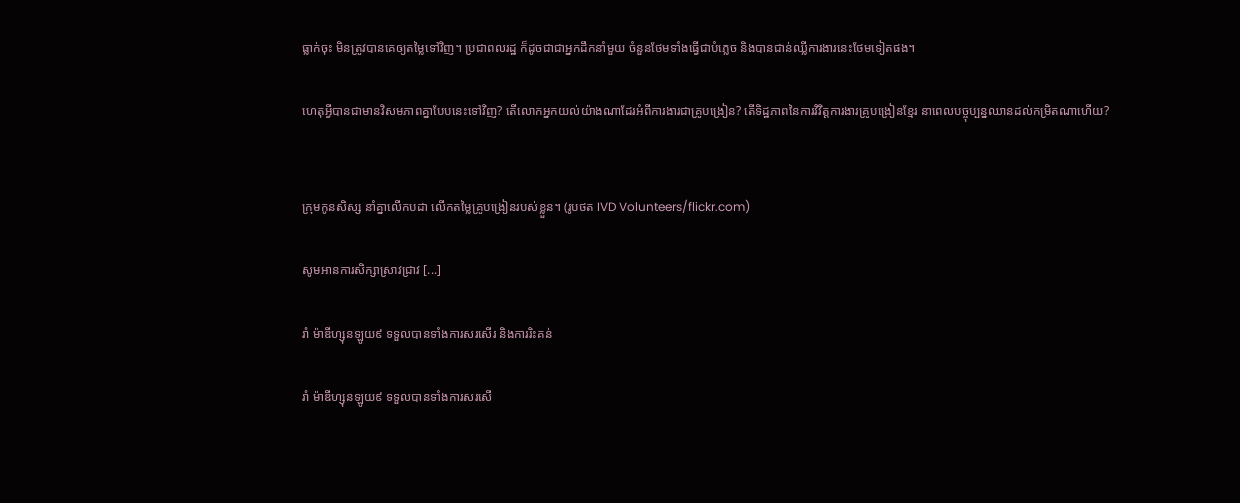ធ្លាក់ចុះ មិនត្រូវបានគេឲ្យតម្លៃទៅវិញ។ ប្រជាពលរដ្ឋ ក៏ដូចជាជាអ្នកដឹកនាំមួយ ចំនួនថែមទាំងធ្វើជាបំភ្លេច និងបានជាន់ឈ្លីការងារនេះថែមទៀតផង។

ហេតុអ្វីបានជាមានវិសមភាពគ្នាបែបនេះទៅវិញ? តើលោកអ្នកយល់យ៉ាងណាដែរអំពីការងារជាគ្រូបង្រៀន? តើទិដ្ឋភាពនៃការវិវិត្តការងារគ្រូបង្រៀនខ្មែរ នាពេលបច្ចុប្បន្នឈានដល់កម្រិតណាហើយ?


ក្រុមកូនសិស្ស នាំគ្នាលើកបដា លើកតម្លៃគ្រូបង្រៀនរបស់ខ្លួន។ (រូបថត IVD Volunteers/flickr.com)

សូមអានការសិក្សាស្រាវជ្រាវ [...]

រាំ ម៉ាឌីហ្សុនឡូយ៩ ទទួលបានទាំងការសរសើរ និងការរិះគន់

រាំ ម៉ាឌីហ្សុនឡូយ៩ ទទួលបានទាំងការសរសើ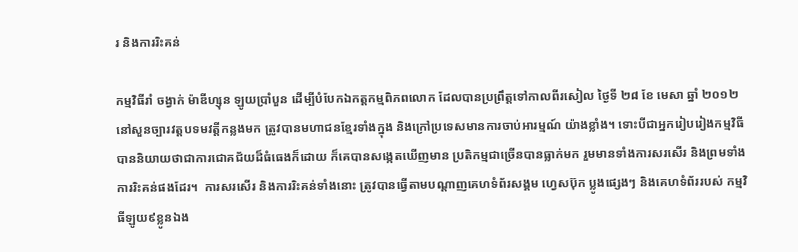រ និងការរិះគន់

កម្មវិធីរាំ ចង្វាក់ ម៉ាឌីហ្សុន ឡូយប្រាំបួន ដើម្បីបំបែកឯកត្តកម្មពិភពលោក ដែលបានប្រព្រឹត្តទៅកាលពីរសៀល ថ្ងៃទី ២៨ ខែ មេសា ឆ្នាំ ២០១២ នៅសួនច្បារវត្តបទមវត្តីកន្លងមក ត្រូវបានមហាជនខ្មែរទាំងក្នុង និងក្រៅប្រទេសមានការចាប់អារម្មណ៍ យ៉ាងខ្លាំង។ ទោះបីជាអ្នករៀបរៀងកម្មវិធី បាននិយាយថាជាការជោគជ័យដ៏ធំធេងក៏ដោយ ក៏គេបានសង្កេតឃើញមាន ប្រតិកម្មជាច្រើនបានធ្លាក់មក រួមមានទាំងការសរសើរ និងព្រមទាំងការរិះគន់ផងដែរ។  ការសរសើរ និងការរិះគន់ទាំងនោះ ត្រូវបានធ្វើតាមបណ្ដាញគេហទំព័រសង្គម ហ្វេសប៊ុក ប្លូងផ្សេងៗ និងគេហទំព័ររបស់ កម្មវិធីឡូយ៩ខ្លូនឯង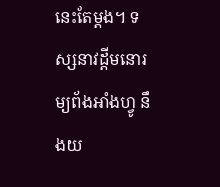នេះតែម្ដង។ ទស្សនាវដ្ដីមនោរម្យព័ងអាំងហ្វូ នឹងយ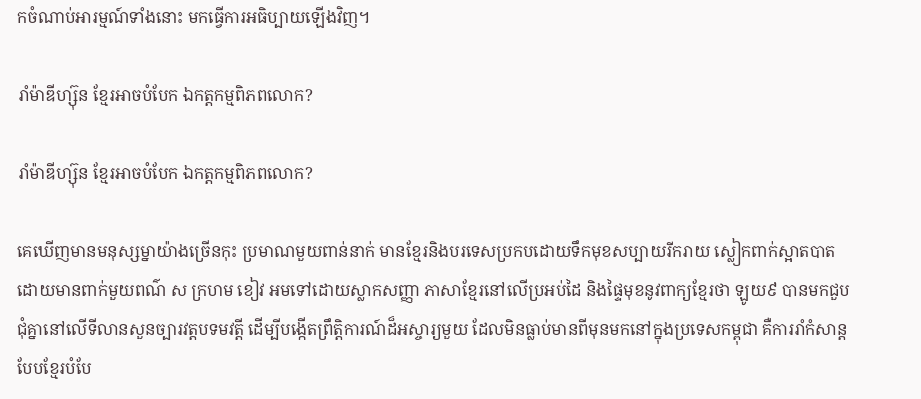កចំណាប់អារម្មណ៍ទាំងនោះ មកធ្វើការអធិប្បាយឡើងវិញ។

រាំម៉ាឌីហ្ស៊ុន ខ្មែរអាចបំបែក ឯកត្តកម្មពិភពលោក?

រាំម៉ាឌីហ្ស៊ុន ខ្មែរអាចបំបែក ឯកត្តកម្មពិភពលោក?

គេឃើញមានមនុស្សម្នាយ៉ាងច្រើនកុះ ប្រមាណមួយពាន់នាក់ មានខ្មែរនិងបរទេសប្រកបដោយទឹកមុខសប្បាយរីករាយ ស្លៀកពាក់ស្អាតបាត ដោយមានពាក់មួយពណ៌ ស ក្រហម ខៀវ អមទៅដោយស្លាកសញ្ញា ភាសាខ្មែរនៅលើប្រអប់ដៃ និងផ្ទៃមុខនូវពាក្យខ្មែរថា ឡូយ៩ បានមកជួបជុំគ្នានៅលើទីលានសួនច្បារវត្តបទមវត្តី ដើម្បីបង្កើតព្រឹត្តិការណ៍ដ៏អស្ចារ្យមួយ ដែលមិនធ្លាប់មានពីមុនមកនៅក្នុងប្រទេសកម្ពុជា គឺការរាំកំសាន្តបែបខ្មែរបំបែ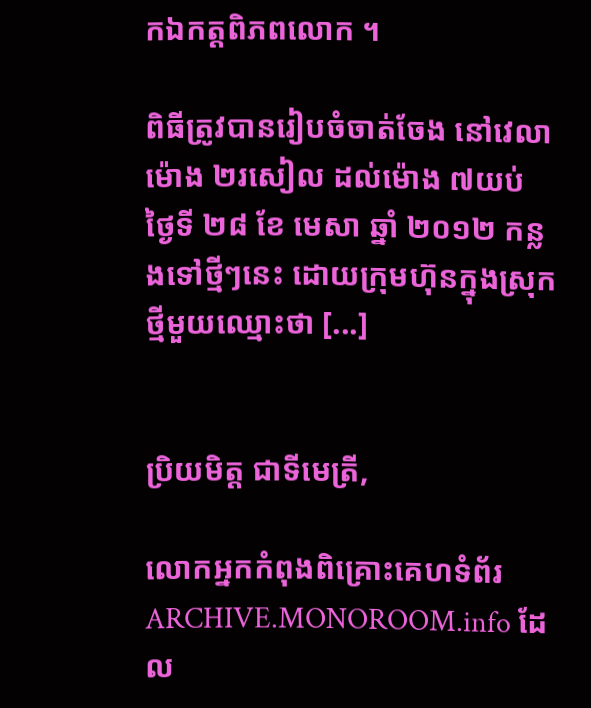កឯកត្តពិភពលោក ។

ពិធីត្រូវបានរៀបចំចាត់ចែង នៅវេលា ម៉ោង ២រសៀល ដល់ម៉ោង ៧យប់ ថ្ងៃទី ២៨ ខែ មេសា ឆ្នាំ ២០១២ កន្លងទៅថ្មីៗនេះ ដោយក្រុមហ៊ុនក្នុងស្រុកថ្មីមួយឈ្មោះថា [...]


ប្រិយមិត្ត ជាទីមេត្រី,

លោកអ្នកកំពុងពិគ្រោះគេហទំព័រ ARCHIVE.MONOROOM.info ដែល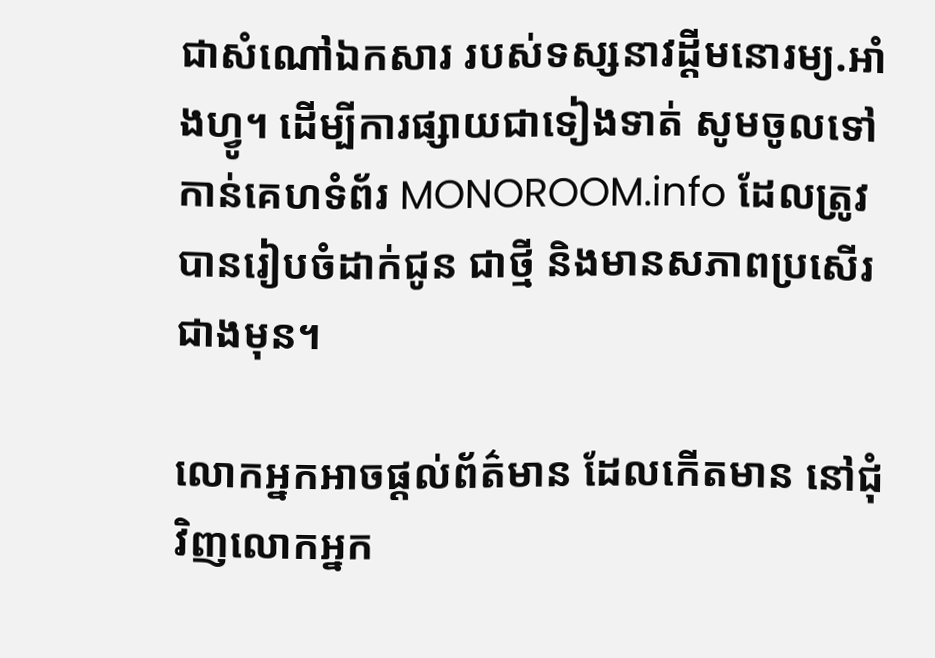ជាសំណៅឯកសារ របស់ទស្សនាវដ្ដីមនោរម្យ.អាំងហ្វូ។ ដើម្បីការផ្សាយជាទៀងទាត់ សូមចូលទៅកាន់គេហទំព័រ MONOROOM.info ដែលត្រូវបានរៀបចំដាក់ជូន ជាថ្មី និងមានសភាពប្រសើរជាងមុន។

លោកអ្នកអាចផ្ដល់ព័ត៌មាន ដែលកើតមាន នៅជុំវិញលោកអ្នក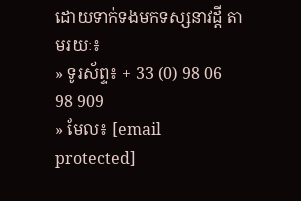ដោយទាក់ទងមកទស្សនាវដ្ដី តាមរយៈ៖
» ទូរស័ព្ទ៖ + 33 (0) 98 06 98 909
» មែល៖ [email protected]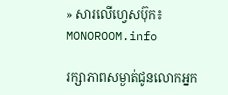» សារលើហ្វេសប៊ុក៖ MONOROOM.info

រក្សាភាពសម្ងាត់ជូនលោកអ្នក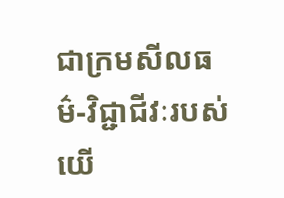ជាក្រមសីលធម៌-វិជ្ជាជីវៈរបស់យើ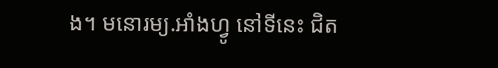ង។ មនោរម្យ.អាំងហ្វូ នៅទីនេះ ជិត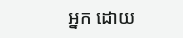អ្នក ដោយ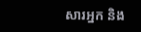សារអ្នក និង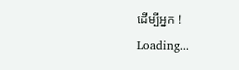ដើម្បីអ្នក !
Loading...